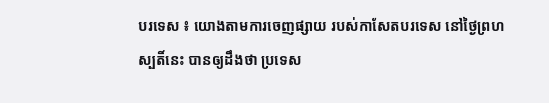បរទេស ៖ យោងតាមការចេញផ្សាយ របស់កាសែតបរទេស នៅថ្ងៃព្រហស្បតិ៍នេះ បានឲ្យដឹងថា ប្រទេស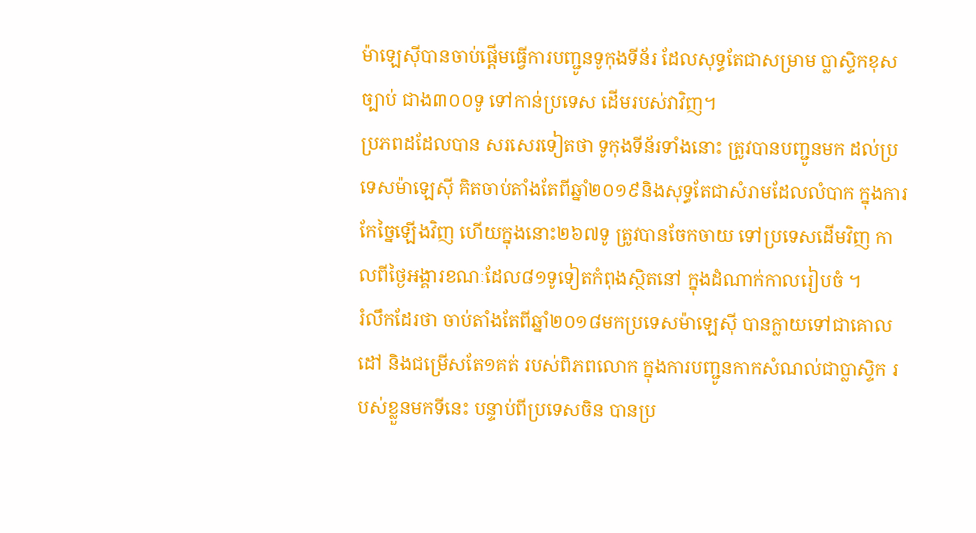ម៉ាឡេស៊ីបានចាប់ផ្តើមធ្វើការបញ្ជូនទូកុងទីន័រ ដែលសុទ្ធតែជាសម្រាម ប្លាស្ទិកខុសច្បាប់ ជាង៣០០ទូ ទៅកាន់ប្រទេស ដើមរបស់វាវិញ។
ប្រភពដដែលបាន សរសេរទៀតថា ទូកុងទីន័រទាំងនោះ ត្រូវបានបញ្ជូនមក ដល់ប្រទេសម៉ាឡេស៊ី គិតចាប់តាំងតែពីឆ្នាំ២០១៩និងសុទ្ធតែជាសំរាមដែលលំបាក ក្នុងការកែច្នៃឡើងវិញ ហើយក្នុងនោះ២៦៧ទូ ត្រូវបានចែកចាយ ទៅប្រទេសដើមវិញ កាលពីថ្ងៃអង្គារខណៈដែល៨១ទូទៀតកំពុងស្ថិតនៅ ក្នុងដំណាក់កាលរៀបចំ ។
រំលឹកដែរថា ចាប់តាំងតែពីឆ្នាំ២០១៨មកប្រទេសម៉ាឡេស៊ី បានក្លាយទៅជាគោលដៅ និងជម្រើសតែ១គត់ របស់ពិភពលោក ក្នុងការបញ្ជូនកាកសំណល់ជាប្លាស្ទិក របស់ខ្លួនមកទីនេះ បន្ទាប់ពីប្រទេសចិន បានប្រ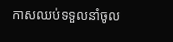កាសឈប់ទទួលនាំចូល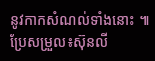នូវកាកសំណល់ទាំងនោះ ៕
ប្រែសម្រួល៖ស៊ុនលី